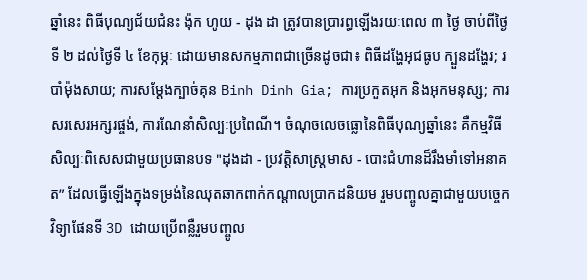ឆ្នាំនេះ ពិធីបុណ្យជ័យជំនះ ង៉ុក ហូយ - ដុង ដា ត្រូវបានប្រារព្ធឡើងរយៈពេល ៣ ថ្ងៃ ចាប់ពីថ្ងៃទី ២ ដល់ថ្ងៃទី ៤ ខែកុម្ភៈ ដោយមានសកម្មភាពជាច្រើនដូចជា៖ ពិធីដង្ហែអុជធូប ក្បួនដង្ហែរ; របាំម៉ុងសាយ; ការសម្តែងក្បាច់គុន Binh Dinh Gia; ការប្រកួតអុក និងអុកមនុស្ស; ការសរសេរអក្សរផ្ចង់, ការណែនាំសិល្បៈប្រពៃណី។ ចំណុចលេចធ្លោនៃពិធីបុណ្យឆ្នាំនេះ គឺកម្មវិធីសិល្បៈពិសេសជាមួយប្រធានបទ "ដុងដា - ប្រវត្តិសាស្រ្តមាស - បោះជំហានដ៏រឹងមាំទៅអនាគត” ដែលធ្វើឡើងក្នុងទម្រង់នៃឈុតឆាកពាក់កណ្តាលប្រាកដនិយម រួមបញ្ចូលគ្នាជាមួយបច្ចេកវិទ្យាផែនទី 3D ដោយប្រើពន្លឺរួមបញ្ចូល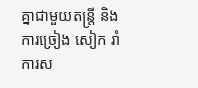គ្នាជាមួយតន្ត្រី និងការច្រៀង សៀក រាំ ការស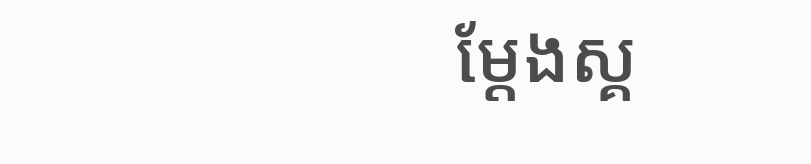ម្តែងស្គ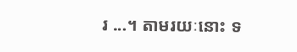រ ...។ តាមរយៈនោះ ទ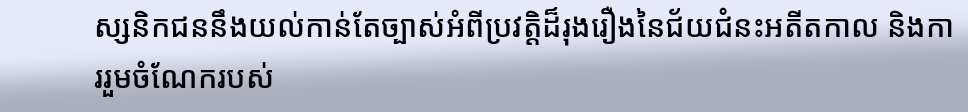ស្សនិកជននឹងយល់កាន់តែច្បាស់អំពីប្រវត្តិដ៏រុងរឿងនៃជ័យជំនះអតីតកាល និងការរួមចំណែករបស់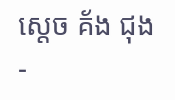ស្តេច គ័ង ជុង -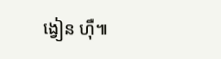ង្វៀន ហ៊ឺ៕